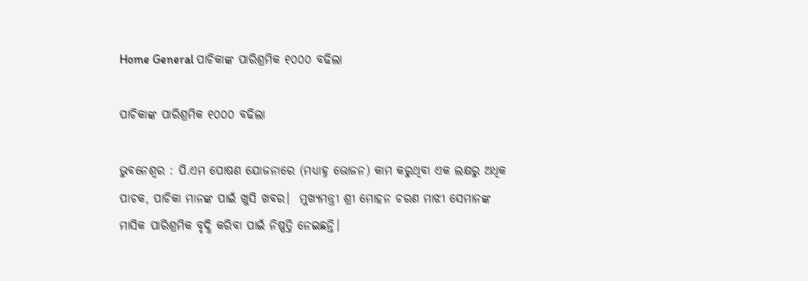Home General ପାଚିକାଙ୍କ ପାରିଶ୍ରମିକ ୧୦୦୦ ବଢିଲା

ପାଚିକାଙ୍କ ପାରିଶ୍ରମିକ ୧୦୦୦ ବଢିଲା

ଭୁବନେଶ୍ୱର : ପି.ଏମ ପୋଷଣ ଯୋଜନାରେ (ମଧ୍ୟାହ୍ନ ଭୋଜନ) କାମ କରୁଥିବା ଏକ ଲକ୍ଷରୁ ଅଧିକ ପାଚକ, ପାଚିକା ମାନଙ୍କ ପାଇଁ ଖୁସି ଖବର।  ମୁଖ୍ୟମନ୍ତ୍ରୀ ଶ୍ରୀ ମୋହନ ଚରଣ ମାଝୀ ସେମାନଙ୍କ ମାସିକ ପାରିଶ୍ରମିକ ବୃଦ୍ଧି କରିବା ପାଇଁ ନିଷ୍ପତ୍ତି ନେଇଛନ୍ତି।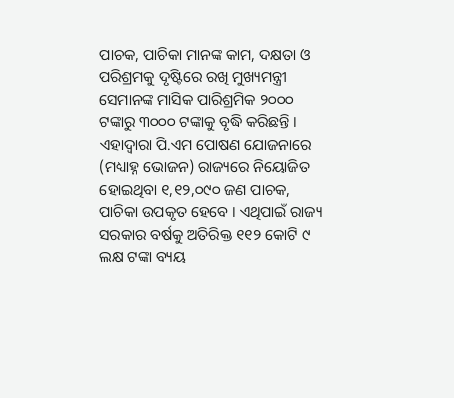ପାଚକ, ପାଚିକା ମାନଙ୍କ କାମ, ଦକ୍ଷତା ଓ ପରିଶ୍ରମକୁ ଦୃଷ୍ଟିରେ ରଖି ମୁଖ୍ୟମନ୍ତ୍ରୀ ସେମାନଙ୍କ ମାସିକ ପାରିଶ୍ରମିକ ୨୦୦୦ ଟଙ୍କାରୁ ୩୦୦୦ ଟଙ୍କାକୁ ବୃଦ୍ଧି କରିଛନ୍ତି । ଏହାଦ୍ୱାରା ପି.ଏମ ପୋଷଣ ଯୋଜନାରେ (ମଧ୍ୟାହ୍ନ ଭୋଜନ) ରାଜ୍ୟରେ ନିୟୋଜିତ ହୋଇଥିବା ୧,୧୨,୦୯୦ ଜଣ ପାଚକ, ପାଚିକା ଉପକୃତ ହେବେ । ଏଥିପାଇଁ ରାଜ୍ୟ ସରକାର ବର୍ଷକୁ ଅତିରିକ୍ତ ୧୧୨ କୋଟି ୯ ଲକ୍ଷ ଟଙ୍କା ବ୍ୟୟ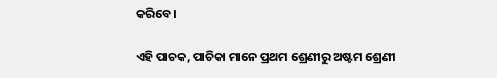କରିବେ।

ଏହି ପାଚକ, ପାଚିକା ମାନେ ପ୍ରଥମ ଶ୍ରେଣୀରୁ ଅଷ୍ଟମ ଶ୍ରେଣୀ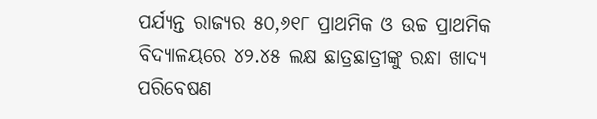ପର୍ଯ୍ୟନ୍ତ ରାଜ୍ୟର ୫୦,୬୧୮ ପ୍ରାଥମିକ ଓ ଉଚ୍ଚ ପ୍ରାଥମିକ ବିଦ୍ୟାଳୟରେ ୪୨.୪୫ ଲକ୍ଷ ଛାତ୍ରଛାତ୍ରୀଙ୍କୁ ରନ୍ଧା ଖାଦ୍ୟ ପରିବେଷଣ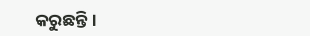କରୁଛନ୍ତି।